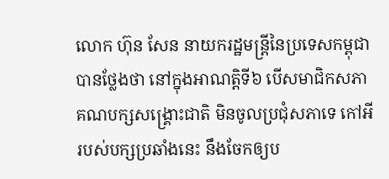លោក ហ៊ុន សែន នាយករដ្ឋមន្រ្តីនៃប្រទេសកម្ពុជា បានថ្លែងថា នៅក្នុងអាណត្តិទី៦ បើសមាជិកសភា គណបក្សសង្រ្គោះជាតិ មិនចូលប្រជុំសភាទេ កៅអីរបស់បក្សប្រឆាំងនេះ នឹងចែកឲ្យប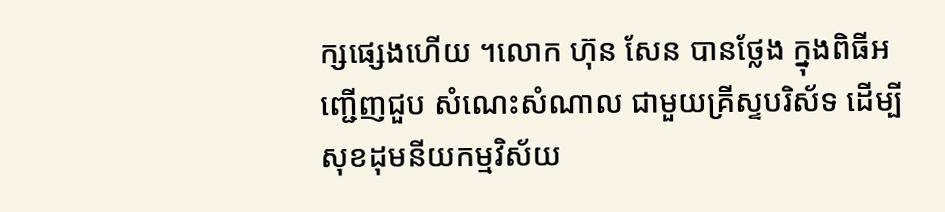ក្សផ្សេងហើយ ។លោក ហ៊ុន សែន បានថ្លែង ក្នុងពិធីអញ្ជើញជួប សំណេះសំណាល ជាមួយគ្រីស្ទបរិស័ទ ដើម្បីសុខដុមនីយកម្មវិស័យ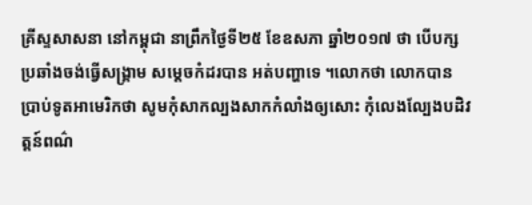គ្រីស្ទសាសនា នៅកម្ពុជា នាព្រឹកថ្ងៃទី២៥ ខែឧសភា ឆ្នាំ២០១៧ ថា បើបក្សប្រឆាំងចង់ធ្វើសង្រ្គាម សម្តេចកំដរបាន អត់បញ្ហាទេ ។លោកថា លោកបានប្រាប់ទូតអាមេរិកថា សូមកុំសាកល្បងសាកកំលាំងឲ្យសោះ កុំលេងល្បែងបដិវត្តន៍ពណ៌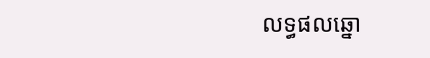លទ្ធផលឆ្នោ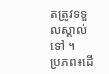តត្រូវទទួលស្គាល់ទៅ ។
ប្រភព៖ដើ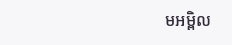មអម្ពិល